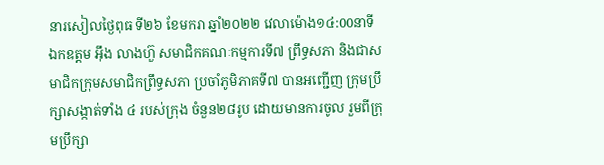នារសៀលថ្ងៃពុធ ទី២៦ ខែមករា ឆ្នាំ២០២២ វេលាម៉ោង១៤:00នាទី ឯកឧត្តម អ៊ឹង លាងហ៊ួ សមាជិកគណៈកម្មការទី៧ ព្រឹទ្ធសភា និងជាសមាជិកក្រុមសមាជិកព្រឹទ្ធសភា ប្រចាំភូមិភាគទី៧ បានអញ្ជើញ ក្រុមប្រឹក្សាសង្កាត់ទាំង ៤ របស់ក្រុង ចំនួន២៨រូប ដោយមានការចូល រួមពីក្រុមប្រឹក្សា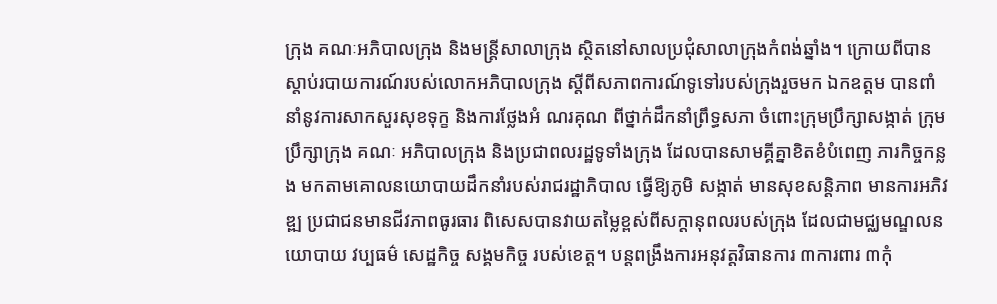ក្រុង គណៈអភិបាលក្រុង និងមន្ត្រីសាលាក្រុង ស្ថិតនៅសាលប្រជុំសាលាក្រុងកំពង់ឆ្នាំង។ ក្រោយពីបានស្តាប់របាយការណ៍របស់លោកអភិបាលក្រុង ស្តីពីសភាពការណ៍ទូទៅរបស់ក្រុងរួចមក ឯកឧត្តម បានពាំនាំនូវការសាកសួរសុខទុក្ខ និងការថ្លែងអំ ណរគុណ ពីថ្នាក់ដឹកនាំព្រឹទ្ធសភា ចំពោះក្រុមប្រឹក្សាសង្កាត់ ក្រុមប្រឹក្សាក្រុង គណៈ អភិបាលក្រុង និងប្រជាពលរដ្ឋទូទាំងក្រុង ដែលបានសាមគ្គីគ្នាខិតខំបំពេញ ភារកិច្ចកន្លង មកតាមគោលនយោបាយដឹកនាំរបស់រាជរដ្ឋាភិបាល ធ្វើឱ្យភូមិ សង្កាត់ មានសុខសន្តិភាព មានការអភិវឌ្ឍ ប្រជាជនមានជីវភាពធូរធារ ពិសេសបានវាយតម្លៃខ្ពស់ពីសក្ដានុពលរបស់ក្រុង ដែលជាមជ្ឈមណ្ឌលនយោបាយ វប្បធម៌ សេដ្ឋកិច្ច សង្គមកិច្ច របស់ខេត្ត។ បន្តពង្រឹងការអនុវត្តវិធានការ ៣ការពារ ៣កុំ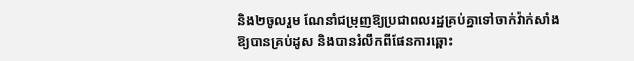និង២ចូលរួម ណែនាំជម្រុញឱ្យប្រជាពលរដ្ឋគ្រប់គ្នាទៅចាក់វ៉ាក់សាំងឱ្យបានគ្រប់ដូស និងបានរំលឹកពីផែនការឆ្ពោះ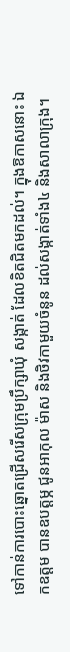ទៅកាន់ការបោះឆ្នោតជ្រើសរើសក្រុមប្រឹក្សាឃុំ សង្កាត់ ដែលខិតជិតមកដល់។ ក្នុងឱកាសនោះ ឯកឧត្តម បានឧបត្តម្ភ ជូនអាកុល ម៉ាស និងថិវកាមួយចំនូន ដល់សង្កាត់ទាំង៤ និងសាលាក្រុង។